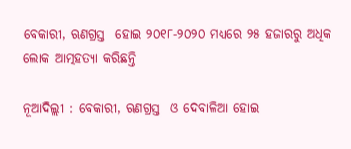ବେକାରୀ, ଋଣଗ୍ରସ୍ତ  ହୋଇ ୨୦୧୮-୨୦୨୦ ମଧ୍ୟରେ ୨୫ ହଜାରରୁ ଅଧିକ ଲୋକ ଆତ୍ମହତ୍ୟା କରିଛନ୍ତି

ନୂଆଦିଲ୍ଲୀ : ବେକାରୀ, ଋଣଗ୍ରସ୍ତ  ଓ ଦେବାଳିଆ ହୋଇ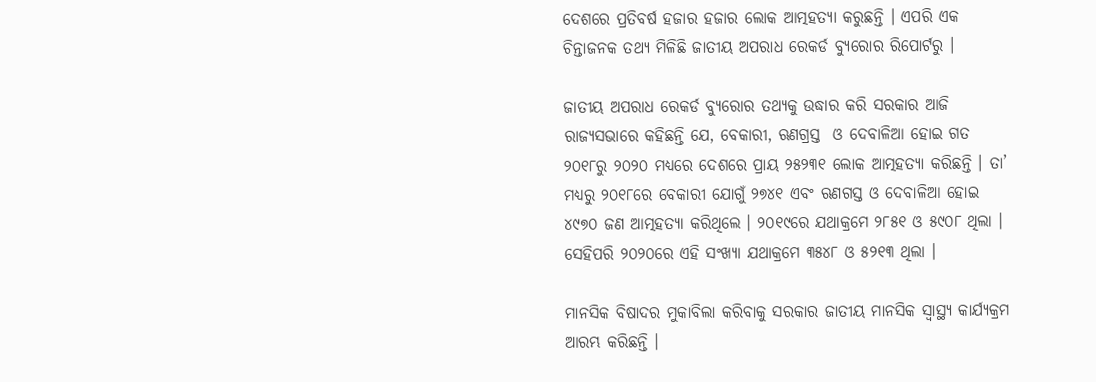ଦେଶରେ ପ୍ରତିବର୍ଷ ହଜାର ହଜାର ଲୋକ ଆତ୍ମହତ୍ୟା କରୁଛନ୍ତି । ଏପରି ଏକ ଚିନ୍ତାଜନକ ତଥ୍ୟ ମିଳିଛି ଜାତୀୟ ଅପରାଧ ରେକର୍ଡ ବ୍ୟୁରୋର ରିପୋର୍ଟରୁ ।

ଜାତୀୟ ଅପରାଧ ରେକର୍ଡ ବ୍ୟୁରୋର ତଥ୍ୟକୁ ଉଦ୍ଧାର କରି ସରକାର ଆଜି ରାଜ୍ୟସଭାରେ କହିଛନ୍ତି ଯେ, ବେକାରୀ, ଋଣଗ୍ରସ୍ତ  ଓ ଦେବାଳିଆ ହୋଇ ଗତ ୨୦୧୮ରୁ ୨୦୨୦ ମଧ୍ୟରେ ଦେଶରେ ପ୍ରାୟ ୨୫୨୩୧ ଲୋକ ଆତ୍ମହତ୍ୟା କରିଛନ୍ତି । ତା’ ମଧ୍ୟରୁ ୨୦୧୮ରେ ବେକାରୀ ଯୋଗୁଁ ୨୭୪୧ ଏବଂ ଋଣଗସ୍ତ ଓ ଦେବାଳିଆ ହୋଇ ୪୯୭୦ ଜଣ ଆତ୍ମହତ୍ୟା କରିଥିଲେ । ୨୦୧୯ରେ ଯଥାକ୍ରମେ ୨୮୫୧ ଓ ୫୯୦୮ ଥିଲା । ସେହିପରି ୨୦୨୦ରେ ଏହି ସଂଖ୍ୟା ଯଥାକ୍ରମେ ୩୫୪୮ ଓ ୫୨୧୩ ଥିଲା ।

ମାନସିକ ବିଷାଦର ମୁକାବିଲା କରିବାକୁ ସରକାର ଜାତୀୟ ମାନସିକ ସ୍ବାସ୍ଥ୍ୟ କାର୍ଯ୍ୟକ୍ରମ ଆରମ୍ଭ କରିଛନ୍ତି ।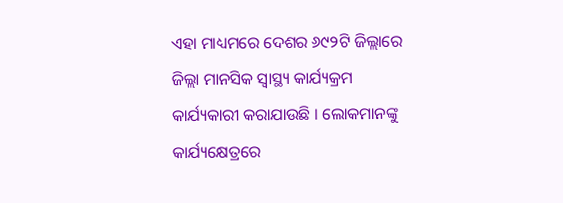ଏହା ମାଧ୍ୟମରେ ଦେଶର ୬୯୨ଟି ଜିଲ୍ଲାରେ ଜିଲ୍ଲା ମାନସିକ ସ୍ବାସ୍ଥ୍ୟ କାର୍ଯ୍ୟକ୍ରମ କାର୍ଯ୍ୟକାରୀ କରାଯାଉଛି । ଲୋକମାନଙ୍କୁ କାର୍ଯ୍ୟକ୍ଷେତ୍ରରେ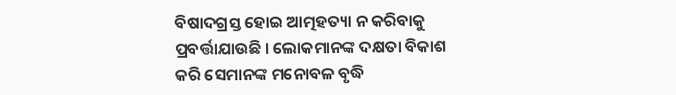ବିଷାଦଗ୍ରସ୍ତ ହୋଇ ଆତ୍ମହତ୍ୟା ନ କରିବାକୁ ପ୍ରବର୍ତ୍ତାଯାଉଛି । ଲୋକମାନଙ୍କ ଦକ୍ଷତା ବିକାଶ କରି ସେମାନଙ୍କ ମନୋବଳ ବୃଦ୍ଧି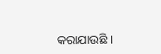କରାଯାଉଛି ।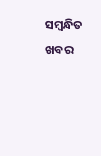ସମ୍ବନ୍ଧିତ ଖବର